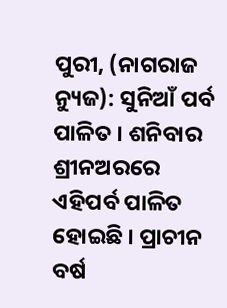ପୁରୀ, (ନାଗରାଜ ନ୍ୟୁଜ): ସୁନିଆଁ ପର୍ବ ପାଳିତ । ଶନିବାର ଶ୍ରୀନଅରରେ ଏହିପର୍ବ ପାଳିତ ହୋଇଛି । ପ୍ରାଚୀନ ବର୍ଷ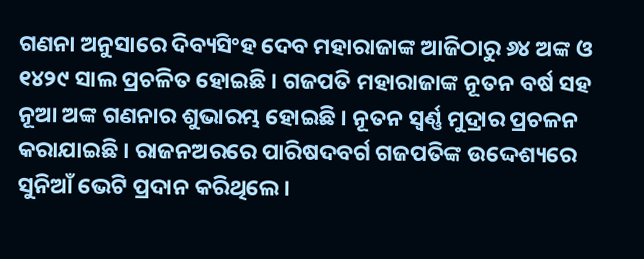ଗଣନା ଅନୁସାରେ ଦିବ୍ୟସିଂହ ଦେବ ମହାରାଜାଙ୍କ ଆଜିଠାରୁ ୬୪ ଅଙ୍କ ଓ ୧୪୨୯ ସାଲ ପ୍ରଚଳିତ ହୋଇଛି । ଗଜପତି ମହାରାଜାଙ୍କ ନୂତନ ବର୍ଷ ସହ ନୂଆ ଅଙ୍କ ଗଣନାର ଶୁଭାରମ୍ଭ ହୋଇଛି । ନୂତନ ସ୍ୱର୍ଣ୍ଣ ମୁଦ୍ରାର ପ୍ରଚଳନ କରାଯାଇଛି । ରାଜନଅରରେ ପାରିଷଦବର୍ଗ ଗଜପତିଙ୍କ ଉଦ୍ଦେଶ୍ୟରେ ସୁନିଆଁ ଭେଟି ପ୍ରଦାନ କରିଥିଲେ ।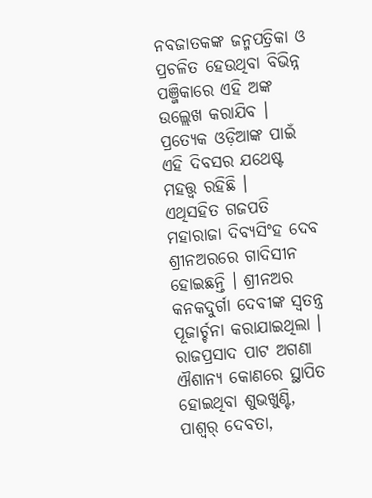ନବଜାତକଙ୍କ ଜନ୍ମପତ୍ରିକା ଓ ପ୍ରଚଳିତ ହେଉଥିବା ବିଭିନ୍ନ ପଞ୍ଜିକାରେ ଏହି ଅଙ୍କ ଉଲ୍ଲେଖ କରାଯିବ । ପ୍ରତ୍ୟେକ ଓଡ଼ିଆଙ୍କ ପାଇଁ ଏହି ଦିବସର ଯଥେଷ୍ଟ ମହତ୍ତ୍ୱ ରହିଛି ।
ଏଥିସହିତ ଗଜପତି ମହାରାଜା ଦିବ୍ୟସିଂହ ଦେବ ଶ୍ରୀନଅରରେ ଗାଦିସୀନ ହୋଇଛନ୍ତି । ଶ୍ରୀନଅର କନକଦୁର୍ଗା ଦେବୀଙ୍କ ସ୍ୱତନ୍ତ୍ର ପୂଜାର୍ଚ୍ଚନା କରାଯାଇଥିଲା । ରାଜପ୍ରସାଦ ପାଟ ଅଗଣା ଐଶାନ୍ୟ କୋଣରେ ସ୍ଥାପିତ ହୋଇଥିବା ଶୁଭଖୁଣ୍ଟି, ପାଶ୍ୱର୍ ଦେବତା,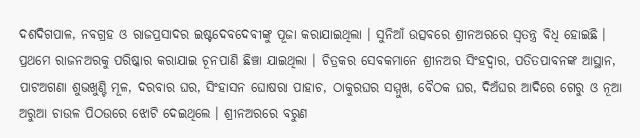ଦଶଦିଗପାଳ, ନବଗ୍ରହ ଓ ରାଜପ୍ରସାଦର ଇଷ୍ଟଦେବଦେବୀଙ୍କୁ ପୂଜା କରାଯାଇଥିଲା । ସୁନିଆଁ ଉତ୍ସବରେ ଶ୍ରୀନଅରରେ ସ୍ୱତନ୍ତ୍ର ବିଧି ହୋଇଛି ।
ପ୍ରଥମେ ରାଜନଅରକୁ ପରିଷ୍କାର କରାଯାଇ ଚୂନପାଣି ଛିଞ୍ଚା ଯାଇଥିଲା । ଚିତ୍ରକର ସେବକମାନେ ଶ୍ରୀନଅର ସିଂହଦ୍ୱାର, ପତିତପାବନଙ୍କ ଆସ୍ଥାନ, ପାଟଅଗଣା ଶୁଭଖୁଣ୍ଟି ମୂଳ, ଦରବାର ଘର, ସିଂହାସନ ଘୋଷରା ପାହାଚ, ଠାକୁରଘର ସମ୍ମୁଖ, ବୈଠକ ଘର, ଦିଅଁଘର ଆଦିରେ ଗେରୁ ଓ ନୂଆ ଅରୁଆ ଚାଉଳ ପିଠଉରେ ଝୋଟି ଦେଇଥିଲେ । ଶ୍ରୀନଅରରେ ବରୁଣ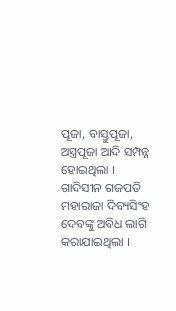ପୂଜା, ବାସ୍ତୁପୂଜା, ଅସ୍ତ୍ରପୂଜା ଆଦି ସମ୍ପନ୍ନ ହୋଇଥିଲା । ଗାଦିସୀନ ଗଜପତି ମହାରାଜା ଦିବ୍ୟସିଂହ ଦେବଙ୍କୁ ଅବିଧ ଲାଗି କରାଯାଇଥିଲା ।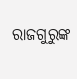ରାଜଗୁରୁଙ୍କ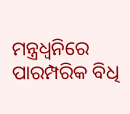ମନ୍ତ୍ରଧ୍ୱନିରେ ପାରମ୍ପରିକ ବିଧି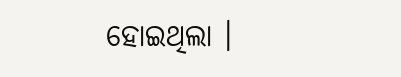ହୋଇଥିଲା ।